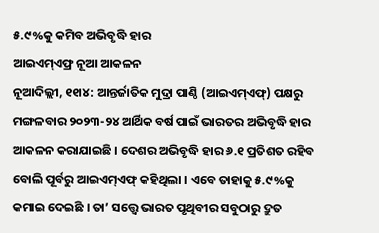୫.୯%କୁ କମିବ ଅଭିବୃଦ୍ଧି ହାର
ଆଇଏମ୍ଏଫ୍ର ନୂଆ ଆକଳନ
ନୂଆଦିଲ୍ଲୀ, ୧୧ା୪: ଆନ୍ତର୍ଜାତିକ ମୁଦ୍ରା ପାଣ୍ଠି (ଆଇଏମ୍ଏଫ୍) ପକ୍ଷରୁ ମଙ୍ଗଳବାର ୨୦୨୩-୨୪ ଆର୍ଥିକ ବର୍ଷ ପାଇଁ ଭାରତର ଅଭିବୃଦ୍ଧି ହାର ଆକଳନ କରାଯାଇଛି । ଦେଶର ଅଭିବୃଦ୍ଧି ହାର ୬.୧ ପ୍ରତିଶତ ରହିବ ବୋଲି ପୂର୍ବରୁ ଆଇଏମ୍ଏଫ୍ କହିଥିଲା । ଏବେ ତାହାକୁ ୫.୯%କୁ କମାଇ ଦେଇଛି । ତା’ ସତ୍ତ୍ୱେ ଭାରତ ପୃଥିବୀର ସବୁଠାରୁ ଦ୍ରୁତ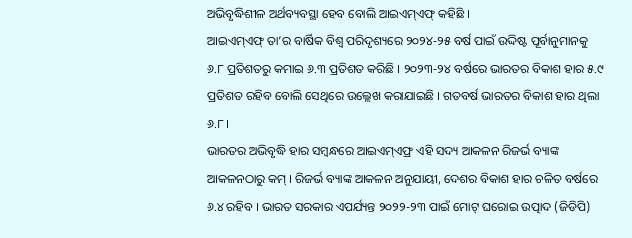ଅଭିବୃଦ୍ଧିଶୀଳ ଅର୍ଥବ୍ୟବସ୍ଥା ହେବ ବୋଲି ଆଇଏମ୍ଏଫ୍ କହିଛି ।
ଆଇଏମ୍ଏଫ୍ ତା’ର ବାର୍ଷିକ ବିଶ୍ୱ ପରିଦୃଶ୍ୟରେ ୨୦୨୪-୨୫ ବର୍ଷ ପାଇଁ ଉଦ୍ଦିଷ୍ଟ ପୂର୍ବାନୁମାନକୁ ୬.୮ ପ୍ରତିଶତରୁ କମାଇ ୬.୩ ପ୍ରତିଶତ କରିଛି । ୨୦୨୩-୨୪ ବର୍ଷରେ ଭାରତର ବିକାଶ ହାର ୫.୯ ପ୍ରତିଶତ ରହିବ ବୋଲି ସେଥିରେ ଉଲ୍ଲେଖ କରାଯାଇଛି । ଗତବର୍ଷ ଭାରତର ବିକାଶ ହାର ଥିଲା ୬.୮ ।
ଭାରତର ଅଭିବୃଦ୍ଧି ହାର ସମ୍ବନ୍ଧରେ ଆଇଏମ୍ଏଫ୍ର ଏହି ସଦ୍ୟ ଆକଳନ ରିଜର୍ଭ ବ୍ୟାଙ୍କ ଆକଳନଠାରୁ କମ୍ । ରିଜର୍ଭ ବ୍ୟାଙ୍କ ଆକଳନ ଅନୁଯାୟୀ, ଦେଶର ବିକାଶ ହାର ଚଳିତ ବର୍ଷରେ ୬.୪ ରହିବ । ଭାରତ ସରକାର ଏପର୍ଯ୍ୟନ୍ତ ୨୦୨୨-୨୩ ପାଇଁ ମୋଟ୍ ଘରୋଇ ଉତ୍ପାଦ (ଜିଡିପି)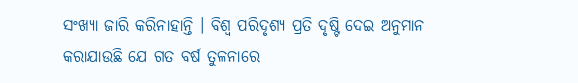ସଂଖ୍ୟା ଜାରି କରିନାହାନ୍ତି । ବିଶ୍ୱ ପରିଦୃଶ୍ୟ ପ୍ରତି ଦୃଷ୍ଟି ଦେଇ ଅନୁମାନ କରାଯାଉଛି ଯେ ଗତ ବର୍ଷ ତୁଳନାରେ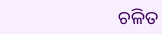ଚଳିତ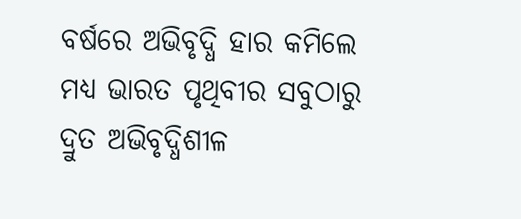ବର୍ଷରେ ଅଭିବୃଦ୍ଧି ହାର କମିଲେ ମଧ୍ୟ ଭାରତ ପୃଥିବୀର ସବୁଠାରୁ ଦ୍ରୁତ ଅଭିବୃଦ୍ଧିଶୀଳ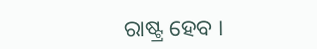ରାଷ୍ଟ୍ର ହେବ ।